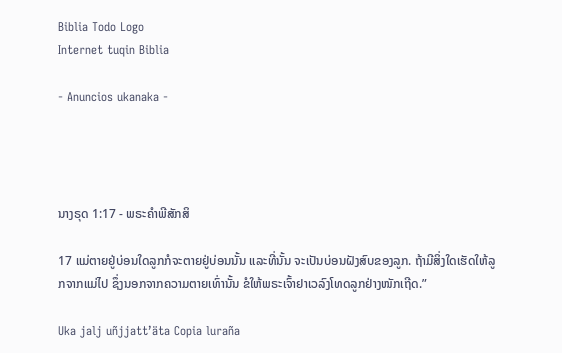Biblia Todo Logo
Internet tuqin Biblia

- Anuncios ukanaka -




ນາງຣຸດ 1:17 - ພຣະຄຳພີສັກສິ

17 ແມ່ຕາຍຢູ່ບ່ອນໃດລູກກໍຈະຕາຍຢູ່ບ່ອນນັ້ນ ແລະທີ່ນັ້ນ ຈະເປັນບ່ອນຝັງສົບຂອງລູກ. ຖ້າມີສິ່ງໃດເຮັດໃຫ້ລູກຈາກແມ່ໄປ ຊຶ່ງນອກຈາກຄວາມຕາຍເທົ່ານັ້ນ ຂໍໃຫ້ພຣະເຈົ້າຢາເວລົງໂທດລູກຢ່າງໜັກເຖີດ.”

Uka jalj uñjjattʼäta Copia luraña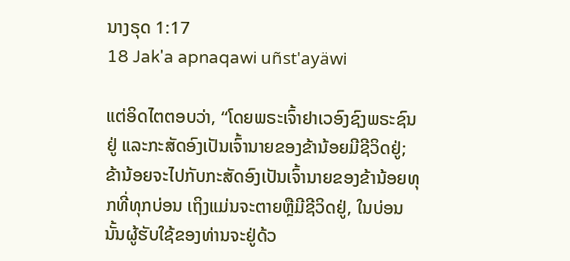ນາງຣຸດ 1:17
18 Jak'a apnaqawi uñst'ayäwi

ແຕ່ອິດໄຕຕອບວ່າ, “ໂດຍພຣະເຈົ້າຢາເວອົງຊົງພຣະຊົນຢູ່ ແລະກະສັດອົງເປັນເຈົ້ານາຍຂອງຂ້ານ້ອຍມີຊີວິດຢູ່; ຂ້ານ້ອຍຈະໄປກັບກະສັດອົງເປັນເຈົ້ານາຍຂອງຂ້ານ້ອຍທຸກທີ່ທຸກບ່ອນ ເຖິງແມ່ນຈະຕາຍຫຼືມີຊີວິດຢູ່, ໃນບ່ອນນັ້ນຜູ້ຮັບໃຊ້ຂອງທ່ານຈະຢູ່ດ້ວ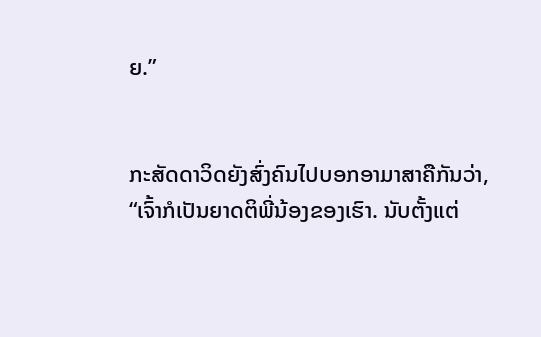ຍ.”


ກະສັດດາວິດຍັງສົ່ງຄົນໄປບອກອາມາສາຄືກັນວ່າ, “ເຈົ້າກໍເປັນຍາດຕິພີ່ນ້ອງຂອງເຮົາ. ນັບຕັ້ງແຕ່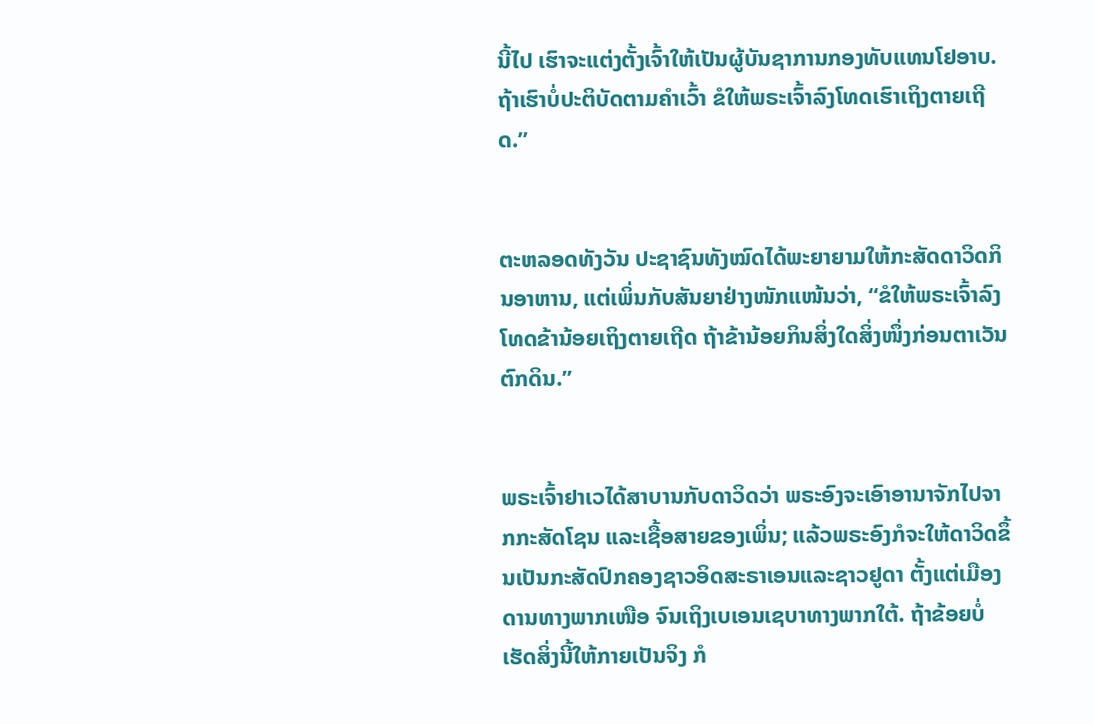ນີ້ໄປ ເຮົາຈະແຕ່ງຕັ້ງເຈົ້າໃຫ້ເປັນຜູ້ບັນຊາການກອງທັບແທນໂຢອາບ. ຖ້າເຮົາບໍ່ປະຕິບັດຕາມຄຳເວົ້າ ຂໍໃຫ້ພຣະເຈົ້າລົງໂທດເຮົາເຖິງຕາຍເຖີດ.”


ຕະຫລອດທັງວັນ ປະຊາຊົນທັງໝົດໄດ້ພະຍາຍາມໃຫ້ກະສັດດາວິດກິນອາຫານ, ແຕ່ເພິ່ນກັບສັນຍາຢ່າງໜັກແໜ້ນວ່າ, “ຂໍໃຫ້ພຣະເຈົ້າລົງໂທດຂ້ານ້ອຍເຖິງຕາຍເຖີດ ຖ້າຂ້ານ້ອຍກິນສິ່ງໃດສິ່ງໜຶ່ງກ່ອນຕາເວັນຕົກດິນ.”


ພຣະເຈົ້າຢາເວໄດ້ສາບານກັບດາວິດວ່າ ພຣະອົງຈະເອົາອານາຈັກໄປຈາກກະສັດໂຊນ ແລະເຊື້ອສາຍຂອງເພິ່ນ; ແລ້ວພຣະອົງກໍຈະໃຫ້ດາວິດຂຶ້ນເປັນກະສັດປົກຄອງຊາວອິດສະຣາເອນແລະຊາວຢູດາ ຕັ້ງແຕ່ເມືອງດານທາງພາກເໜືອ ຈົນເຖິງເບເອນເຊບາທາງພາກໃຕ້. ຖ້າຂ້ອຍບໍ່ເຮັດສິ່ງນີ້ໃຫ້ກາຍເປັນຈິງ ກໍ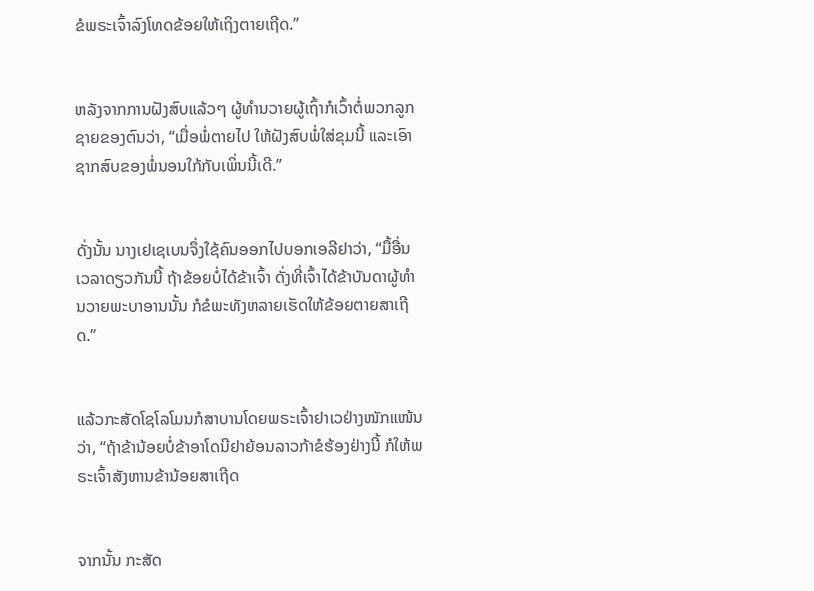ຂໍພຣະເຈົ້າລົງໂທດຂ້ອຍໃຫ້ເຖິງຕາຍເຖີດ.”


ຫລັງຈາກການຝັງສົບແລ້ວໆ ຜູ້ທຳນວາຍຜູ້ເຖົ້າກໍເວົ້າຕໍ່ພວກລູກຊາຍຂອງຕົນວ່າ, “ເມື່ອພໍ່ຕາຍໄປ ໃຫ້ຝັງສົບພໍ່ໃສ່ຂຸມນີ້ ແລະເອົາຊາກສົບຂອງພໍ່ນອນໃກ້ກັບເພິ່ນນີ້ເດີ.”


ດັ່ງນັ້ນ ນາງເຢເຊເບນຈຶ່ງໃຊ້ຄົນອອກໄປບອກເອລີຢາວ່າ, “ມື້ອື່ນເວລາດຽວກັນນີ້ ຖ້າຂ້ອຍບໍ່ໄດ້ຂ້າເຈົ້າ ດັ່ງທີ່ເຈົ້າໄດ້ຂ້າບັນດາຜູ້ທຳນວາຍພະບາອານນັ້ນ ກໍຂໍພະທັງຫລາຍເຮັດໃຫ້ຂ້ອຍຕາຍສາເຖີດ.”


ແລ້ວກະສັດໂຊໂລໂມນກໍສາບານໂດຍພຣະເຈົ້າຢາເວຢ່າງໜັກແໜ້ນວ່າ, “ຖ້າຂ້ານ້ອຍບໍ່ຂ້າອາໂດນີຢາຍ້ອນລາວກ້າຂໍຮ້ອງຢ່າງນີ້ ກໍໃຫ້ພຣະເຈົ້າສັງຫານຂ້ານ້ອຍສາເຖີດ


ຈາກນັ້ນ ກະສັດ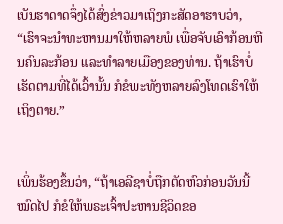ເບັນຮາດາດຈຶ່ງໄດ້ສົ່ງຂ່າວມາເຖິງກະສັດອາຮາບວ່າ, “ເຮົາຈະນຳທະຫານມາໃຫ້ຫລາຍພໍ ເພື່ອຈັບເອົາກ້ອນຫີນຄົນລະກ້ອນ ແລະທຳລາຍເມືອງຂອງທ່ານ. ຖ້າເຮົາບໍ່ເຮັດຕາມທີ່ໄດ້ເວົ້ານັ້ນ ກໍຂໍພະທັງຫລາຍລົງໂທດເຮົາໃຫ້ເຖິງຕາຍ.”


ເພິ່ນຮ້ອງຂຶ້ນວ່າ, “ຖ້າເອລີຊາບໍ່ຖືກຕັດຫົວກ່ອນວັນນີ້ໝົດໄປ ກໍຂໍໃຫ້ພຣະເຈົ້າປະຫານຊີວິດຂອ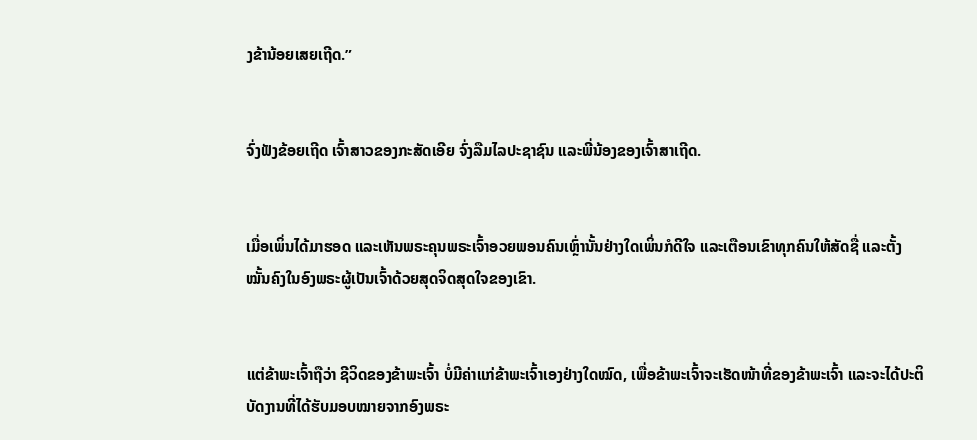ງຂ້ານ້ອຍເສຍເຖີດ.”


ຈົ່ງຟັງຂ້ອຍເຖີດ ເຈົ້າສາວຂອງກະສັດເອີຍ ຈົ່ງລືມໄລປະຊາຊົນ ແລະພີ່ນ້ອງຂອງເຈົ້າສາເຖີດ.


ເມື່ອເພິ່ນໄດ້ມາຮອດ ແລະເຫັນພຣະຄຸນພຣະເຈົ້າອວຍພອນຄົນເຫຼົ່ານັ້ນຢ່າງໃດເພິ່ນກໍດີໃຈ ແລະເຕືອນເຂົາທຸກຄົນໃຫ້ສັດຊື່ ແລະຕັ້ງໝັ້ນຄົງໃນອົງພຣະຜູ້ເປັນເຈົ້າດ້ວຍສຸດຈິດສຸດໃຈຂອງເຂົາ.


ແຕ່ຂ້າພະເຈົ້າຖືວ່າ ຊີວິດຂອງຂ້າພະເຈົ້າ ບໍ່ມີຄ່າແກ່ຂ້າພະເຈົ້າເອງຢ່າງໃດໝົດ, ເພື່ອຂ້າພະເຈົ້າຈະເຮັດໜ້າທີ່ຂອງຂ້າພະເຈົ້າ ແລະຈະໄດ້ປະຕິບັດງານທີ່ໄດ້ຮັບມອບໝາຍຈາກອົງພຣະ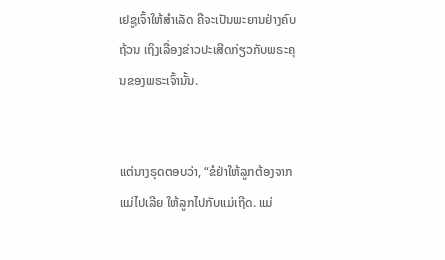ເຢຊູເຈົ້າໃຫ້ສຳເລັດ ຄືຈະເປັນພະຍານຢ່າງຄົບຖ້ວນ ເຖິງເລື່ອງຂ່າວປະເສີດກ່ຽວກັບພຣະຄຸນຂອງພຣະເຈົ້ານັ້ນ.


ແຕ່ນາງຣຸດຕອບວ່າ, “ຂໍຢ່າໃຫ້ລູກຕ້ອງຈາກແມ່ໄປເລີຍ ໃຫ້ລູກໄປກັບແມ່ເຖີດ. ແມ່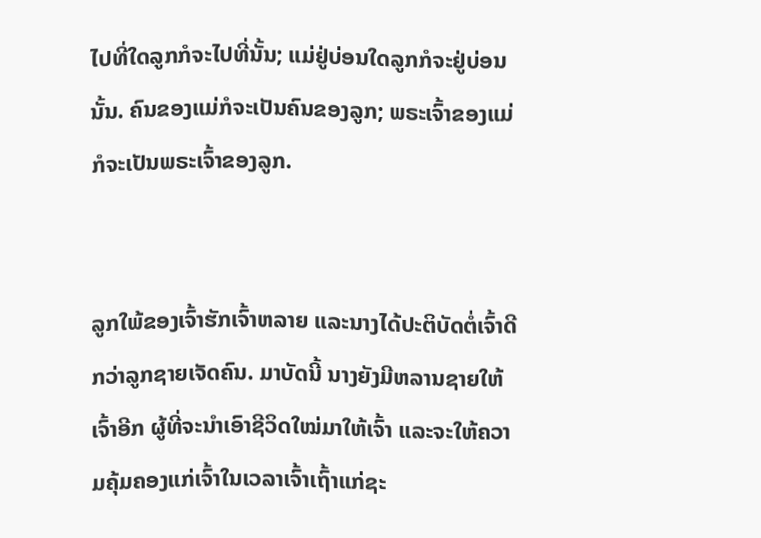ໄປທີ່ໃດລູກກໍຈະໄປທີ່ນັ້ນ; ແມ່ຢູ່ບ່ອນໃດລູກກໍຈະຢູ່ບ່ອນນັ້ນ. ຄົນຂອງແມ່ກໍຈະເປັນຄົນຂອງລູກ; ພຣະເຈົ້າຂອງແມ່ກໍຈະເປັນພຣະເຈົ້າຂອງລູກ.


ລູກໃພ້ຂອງເຈົ້າຮັກເຈົ້າຫລາຍ ແລະນາງໄດ້ປະຕິບັດຕໍ່ເຈົ້າດີກວ່າລູກຊາຍເຈັດຄົນ. ມາບັດນີ້ ນາງຍັງມີຫລານຊາຍໃຫ້ເຈົ້າອີກ ຜູ້ທີ່ຈະນຳເອົາຊີວິດໃໝ່ມາໃຫ້ເຈົ້າ ແລະຈະໃຫ້ຄວາມຄຸ້ມຄອງແກ່ເຈົ້າໃນເວລາເຈົ້າເຖົ້າແກ່ຊະ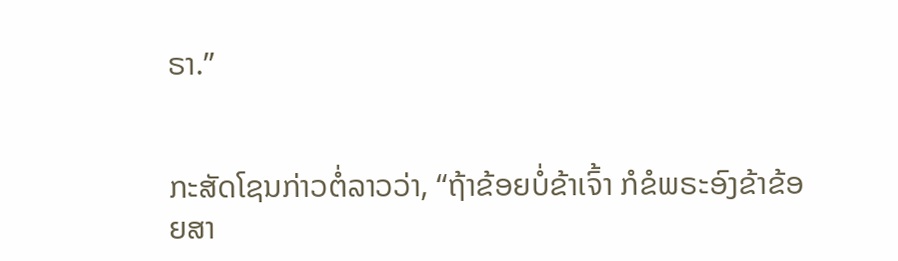ຣາ.”


ກະສັດໂຊນກ່າວຕໍ່ລາວວ່າ, “ຖ້າຂ້ອຍບໍ່ຂ້າເຈົ້າ ກໍຂໍພຣະອົງຂ້າຂ້ອຍສາ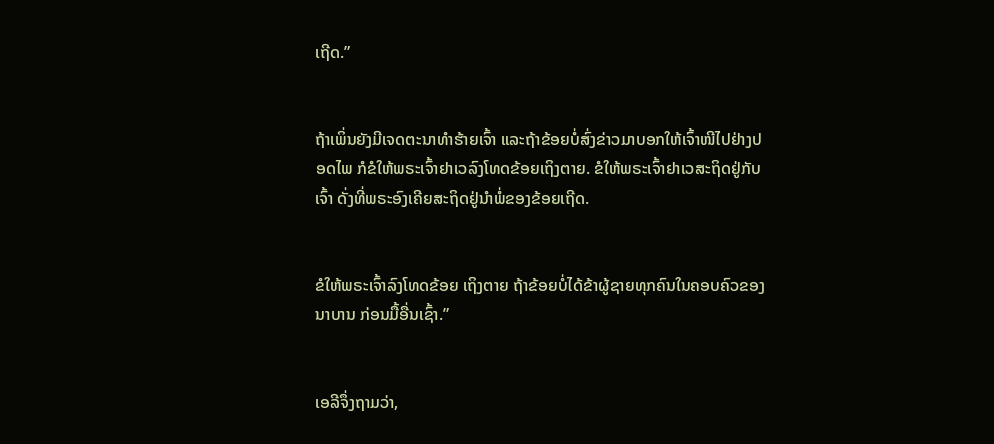ເຖີດ.”


ຖ້າເພິ່ນຍັງມີເຈດຕະນາທຳຮ້າຍເຈົ້າ ແລະຖ້າຂ້ອຍບໍ່ສົ່ງຂ່າວມາບອກໃຫ້ເຈົ້າໜີໄປຢ່າງປອດໄພ ກໍຂໍໃຫ້ພຣະເຈົ້າຢາເວລົງໂທດຂ້ອຍເຖິງຕາຍ. ຂໍໃຫ້ພຣະເຈົ້າຢາເວສະຖິດຢູ່ກັບເຈົ້າ ດັ່ງທີ່ພຣະອົງເຄີຍສະຖິດຢູ່ນຳພໍ່ຂອງຂ້ອຍເຖີດ.


ຂໍໃຫ້ພຣະເຈົ້າລົງໂທດຂ້ອຍ ເຖິງຕາຍ ຖ້າຂ້ອຍບໍ່ໄດ້ຂ້າຜູ້ຊາຍທຸກຄົນໃນຄອບຄົວຂອງນາບານ ກ່ອນມື້ອື່ນເຊົ້າ.”


ເອລີຈຶ່ງຖາມວ່າ,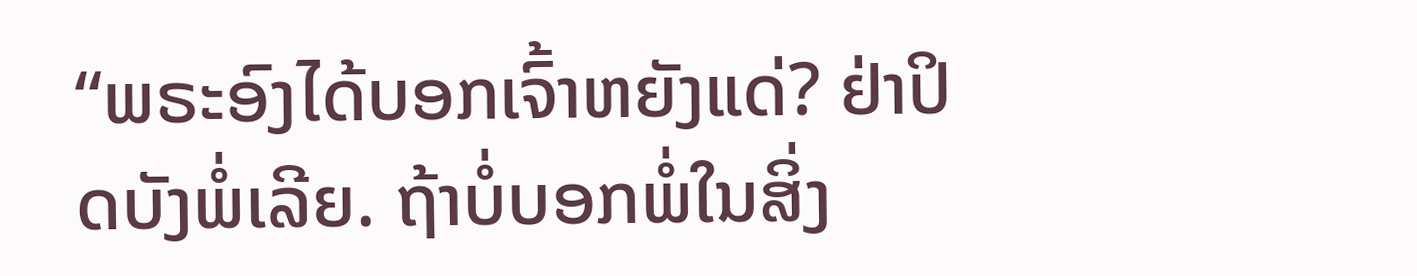“ພຣະອົງໄດ້ບອກເຈົ້າຫຍັງແດ່? ຢ່າປິດບັງພໍ່ເລີຍ. ຖ້າບໍ່ບອກພໍ່ໃນສິ່ງ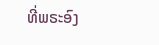ທີ່ພຣະອົງ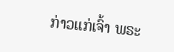ກ່າວແກ່ເຈົ້າ ພຣະ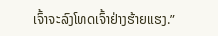ເຈົ້າຈະລົງໂທດເຈົ້າຢ່າງຮ້າຍແຮງ.”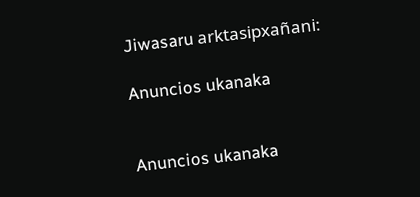Jiwasaru arktasipxañani:

Anuncios ukanaka


Anuncios ukanaka